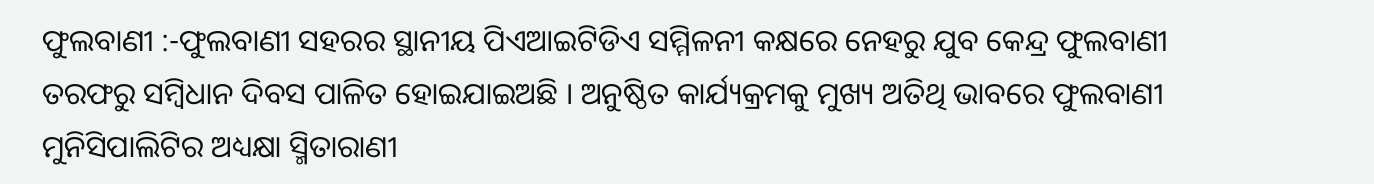ଫୁଲବାଣୀ :-ଫୁଲବାଣୀ ସହରର ସ୍ଥାନୀୟ ପିଏଆଇଟିଡିଏ ସମ୍ମିଳନୀ କକ୍ଷରେ ନେହରୁ ଯୁବ କେନ୍ଦ୍ର ଫୁଲବାଣୀ ତରଫରୁ ସମ୍ବିଧାନ ଦିବସ ପାଳିତ ହୋଇଯାଇଅଛି । ଅନୁଷ୍ଠିତ କାର୍ଯ୍ୟକ୍ରମକୁ ମୁଖ୍ୟ ଅତିଥି ଭାବରେ ଫୁଲବାଣୀ ମୁନିସିପାଲିଟିର ଅଧ୍ୟକ୍ଷା ସ୍ମିତାରାଣୀ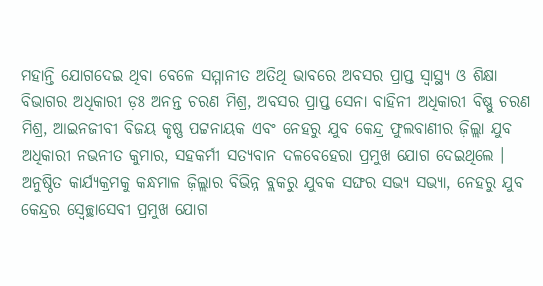ମହାନ୍ତି ଯୋଗଦେଇ ଥିବା ବେଳେ ସମ୍ମାନୀତ ଅତିଥି ଭାବରେ ଅବସର ପ୍ରାପ୍ତ ସ୍ୱାସ୍ଥ୍ୟ ଓ ଶିକ୍ଷା ବିଭାଗର ଅଧିକାରୀ ଡ଼ଃ ଅନନ୍ତ ଚରଣ ମିଶ୍ର, ଅବସର ପ୍ରାପ୍ତ ସେନା ବାହିନୀ ଅଧିକାରୀ ବିଷ୍ଣୁ ଚରଣ ମିଶ୍ର, ଆଇନଜୀବୀ ବିଜୟ କୃଷ୍ଣ ପଟ୍ଟନାୟକ ଏବଂ ନେହରୁ ଯୁବ କେନ୍ଦ୍ର ଫୁଲବାଣୀର ଜ଼ିଲ୍ଲା ଯୁବ ଅଧିକାରୀ ନଭନୀତ କୁମାର, ସହକର୍ମୀ ସତ୍ୟବାନ ଦଳବେହେରା ପ୍ରମୁଖ ଯୋଗ ଦେଇଥିଲେ । ଅନୁଷ୍ଠିତ କାର୍ଯ୍ୟକ୍ରମକୁ କନ୍ଧମାଳ ଜ଼ିଲ୍ଲାର ବିଭିନ୍ନ ବ୍ଲକରୁ ଯୁବକ ସଙ୍ଘର ସଭ୍ୟ ସଭ୍ୟା, ନେହରୁ ଯୁବ କେନ୍ଦ୍ରର ସ୍ୱେଚ୍ଛାସେବୀ ପ୍ରମୁଖ ଯୋଗ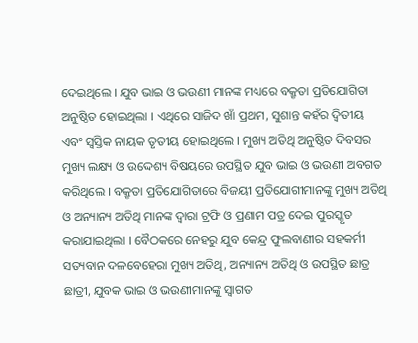ଦେଇଥିଲେ । ଯୁବ ଭାଇ ଓ ଭଉଣୀ ମାନଙ୍କ ମଧ୍ୟରେ ବକ୍ରୃତା ପ୍ରତିଯୋଗିତା ଅନୁଷ୍ଠିତ ହୋଇଥିଲା । ଏଥିରେ ସାଜିଦ ଖାଁ ପ୍ରଥମ, ସୁଶାନ୍ତ କହଁର ଦ୍ୱିତୀୟ ଏବଂ ସ୍ୱସ୍ତିକ ନାୟକ ତୃତୀୟ ହୋଇଥିଲେ । ମୁଖ୍ୟ ଅତିଥି ଅନୁଷ୍ଠିତ ଦିବସର ମୁଖ୍ୟ ଲକ୍ଷ୍ୟ ଓ ଉଦ୍ଦେଶ୍ୟ ବିଷୟରେ ଉପସ୍ଥିତ ଯୁବ ଭାଇ ଓ ଭଉଣୀ ଅବଗତ କରିଥିଲେ । ବକ୍ରୃତା ପ୍ରତିଯୋଗିତାରେ ବିଜୟୀ ପ୍ରତିଯୋଗୀମାନଙ୍କୁ ମୁଖ୍ୟ ଅତିଥି ଓ ଅନ୍ୟାନ୍ୟ ଅତିଥି ମାନଙ୍କ ଦ୍ୱାରା ଟ୍ରଫି ଓ ପ୍ରଣାମ ପତ୍ର ଦେଇ ପୁରସ୍କୃତ କରାଯାଇଥିଲା । ବୈଠକରେ ନେହରୁ ଯୁବ କେନ୍ଦ୍ର ଫୁଲବାଣୀର ସହକର୍ମୀ ସତ୍ୟବାନ ଦଳବେହେରା ମୁଖ୍ୟ ଅତିଥି, ଅନ୍ୟାନ୍ୟ ଅତିଥି ଓ ଉପସ୍ଥିତ ଛାତ୍ର ଛାତ୍ରୀ, ଯୁବକ ଭାଇ ଓ ଭଉଣୀମାନଙ୍କୁ ସ୍ୱାଗତ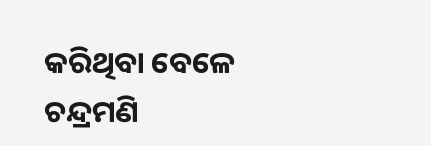କରିଥିବା ବେଳେ ଚନ୍ଦ୍ରମଣି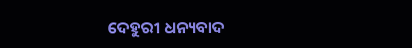ଦେହୁରୀ ଧନ୍ୟବାଦ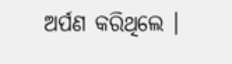ଅର୍ପଣ କରିଥିଲେ ।